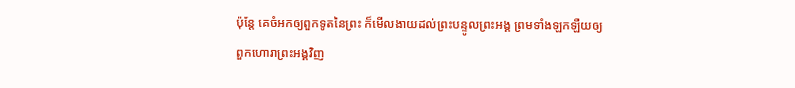ប៉ុន្តែ គេចំអកឲ្យពួកទូតនៃព្រះ ក៏មើលងាយដល់ព្រះបន្ទូលព្រះអង្គ ព្រមទាំងឡកឡឺយឲ្យពួកហោរាព្រះអង្គវិញ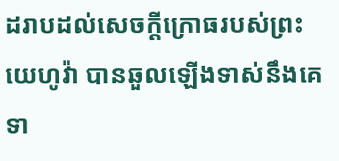ដរាបដល់សេចក្ដីក្រោធរបស់ព្រះយេហូវ៉ា បានឆួលឡើងទាស់នឹងគេ ទា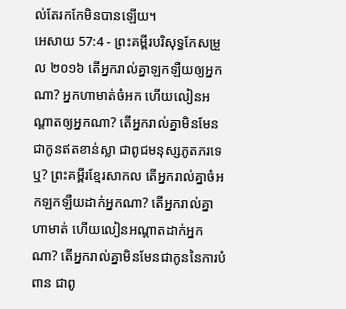ល់តែរកកែមិនបានឡើយ។
អេសាយ 57:4 - ព្រះគម្ពីរបរិសុទ្ធកែសម្រួល ២០១៦ តើអ្នករាល់គ្នាឡកឡឺយឲ្យអ្នកណា? អ្នកហាមាត់ចំអក ហើយលៀនអណ្ដាតឲ្យអ្នកណា? តើអ្នករាល់គ្នាមិនមែនជាកូនឥតខាន់ស្លា ជាពូជមនុស្សភូតភរទេឬ? ព្រះគម្ពីរខ្មែរសាកល តើអ្នករាល់គ្នាចំអកឡកឡឺយដាក់អ្នកណា? តើអ្នករាល់គ្នាហាមាត់ ហើយលៀនអណ្ដាតដាក់អ្នកណា? តើអ្នករាល់គ្នាមិនមែនជាកូននៃការបំពាន ជាពូ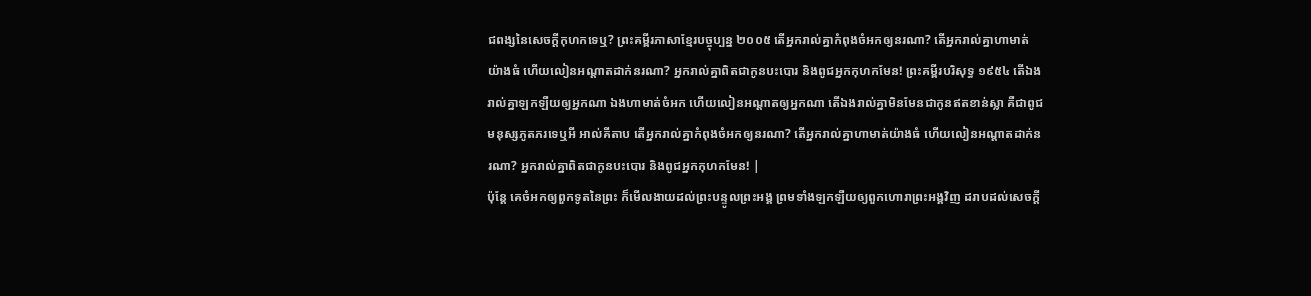ជពង្សនៃសេចក្ដីកុហកទេឬ? ព្រះគម្ពីរភាសាខ្មែរបច្ចុប្បន្ន ២០០៥ តើអ្នករាល់គ្នាកំពុងចំអកឲ្យនរណា? តើអ្នករាល់គ្នាហាមាត់យ៉ាងធំ ហើយលៀនអណ្ដាតដាក់នរណា? អ្នករាល់គ្នាពិតជាកូនបះបោរ និងពូជអ្នកកុហកមែន! ព្រះគម្ពីរបរិសុទ្ធ ១៩៥៤ តើឯងរាល់គ្នាឡកឡឺយឲ្យអ្នកណា ឯងហាមាត់ចំអក ហើយលៀនអណ្តាតឲ្យអ្នកណា តើឯងរាល់គ្នាមិនមែនជាកូនឥតខាន់ស្លា គឺជាពូជមនុស្សភូតភរទេឬអី អាល់គីតាប តើអ្នករាល់គ្នាកំពុងចំអកឲ្យនរណា? តើអ្នករាល់គ្នាហាមាត់យ៉ាងធំ ហើយលៀនអណ្ដាតដាក់នរណា? អ្នករាល់គ្នាពិតជាកូនបះបោរ និងពូជអ្នកកុហកមែន! |
ប៉ុន្តែ គេចំអកឲ្យពួកទូតនៃព្រះ ក៏មើលងាយដល់ព្រះបន្ទូលព្រះអង្គ ព្រមទាំងឡកឡឺយឲ្យពួកហោរាព្រះអង្គវិញ ដរាបដល់សេចក្ដី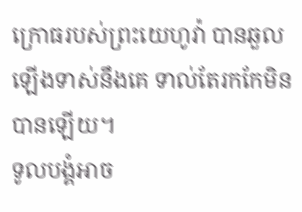ក្រោធរបស់ព្រះយេហូវ៉ា បានឆួលឡើងទាស់នឹងគេ ទាល់តែរកកែមិនបានឡើយ។
ទូលបង្គំអាច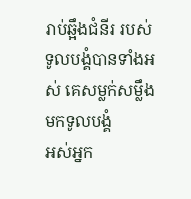រាប់ឆ្អឹងជំនីរ របស់ទូលបង្គំបានទាំងអស់ គេសម្លក់សម្លឹងមកទូលបង្គំ
អស់អ្នក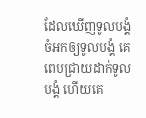ដែលឃើញទូលបង្គំ ចំអកឲ្យទូលបង្គំ គេពេបជ្រាយដាក់ទូលបង្គំ ហើយគេ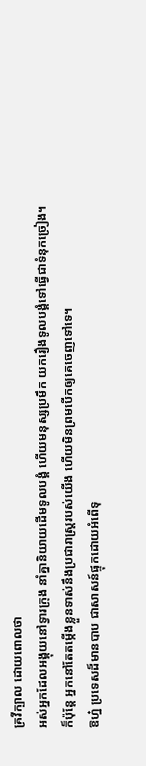គ្រវីក្បាល ដោយពោលថា
អស់អ្នកដែលអង្គុយនៅទ្វារក្រុង នាំគ្នានិយាយដើមទូលបង្គំ ហើយមនុស្សប្រមឹក យករឿងទូលបង្គំទៅធ្វើជាទំនុកច្រៀង។
ក៏ប៉ុន្ដែ អ្នកនៅតែតម្កើងខ្លួនទាស់នឹងប្រជារាស្ត្ររបស់យើង ហើយមិនព្រមបើកឲ្យគេចេញទៅទេ។
ឱហ្ន៎ ប្រទេសដ៏មានបាប ជាសាសន៍ផ្ទុកដោយអំពើទុ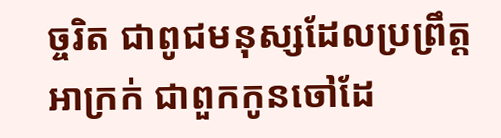ច្ចរិត ជាពូជមនុស្សដែលប្រព្រឹត្តអាក្រក់ ជាពួកកូនចៅដែ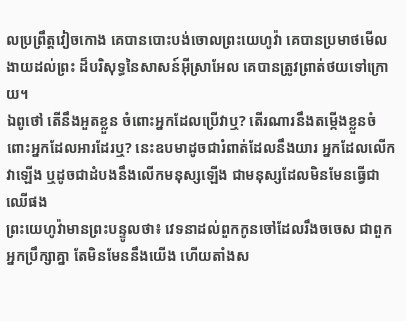លប្រព្រឹត្តវៀចកោង គេបានបោះបង់ចោលព្រះយេហូវ៉ា គេបានប្រមាថមើលងាយដល់ព្រះ ដ៏បរិសុទ្ធនៃសាសន៍អ៊ីស្រាអែល គេបានត្រូវព្រាត់ថយទៅក្រោយ។
ឯពូថៅ តើនឹងអួតខ្លួន ចំពោះអ្នកដែលប្រើវាឬ? តើរណារនឹងតម្កើងខ្លួនចំពោះអ្នកដែលអារដែរឬ? នេះឧបមាដូចជារំពាត់ដែលនឹងយារ អ្នកដែលលើកវាឡើង ឬដូចជាដំបងនឹងលើកមនុស្សឡើង ជាមនុស្សដែលមិនមែនធ្វើជាឈើផង
ព្រះយេហូវ៉ាមានព្រះបន្ទូលថា៖ វេទនាដល់ពួកកូនចៅដែលរឹងចចេស ជាពួកអ្នកប្រឹក្សាគ្នា តែមិនមែននឹងយើង ហើយតាំងស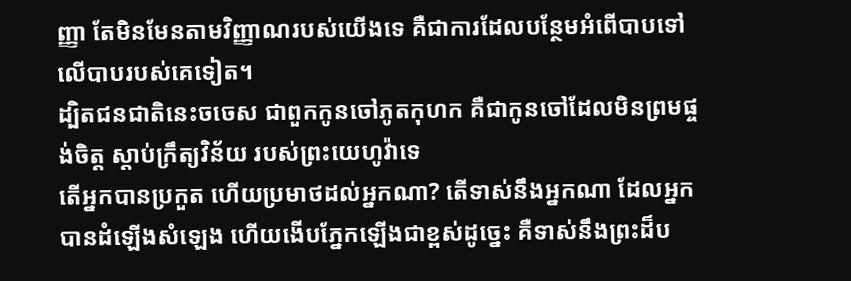ញ្ញា តែមិនមែនតាមវិញ្ញាណរបស់យើងទេ គឺជាការដែលបន្ថែមអំពើបាបទៅលើបាបរបស់គេទៀត។
ដ្បិតជនជាតិនេះចចេស ជាពួកកូនចៅភូតកុហក គឺជាកូនចៅដែលមិនព្រមផ្ចង់ចិត្ត ស្តាប់ក្រឹត្យវិន័យ របស់ព្រះយេហូវ៉ាទេ
តើអ្នកបានប្រកួត ហើយប្រមាថដល់អ្នកណា? តើទាស់នឹងអ្នកណា ដែលអ្នកបានដំឡើងសំឡេង ហើយងើបភ្នែកឡើងជាខ្ពស់ដូច្នេះ គឺទាស់នឹងព្រះដ៏ប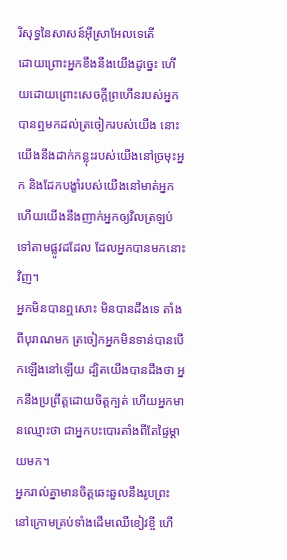រិសុទ្ធនៃសាសន៍អ៊ីស្រាអែលទេតើ
ដោយព្រោះអ្នកខឹងនឹងយើងដូច្នេះ ហើយដោយព្រោះសេចក្ដីព្រហើនរបស់អ្នក បានឮមកដល់ត្រចៀករបស់យើង នោះយើងនឹងដាក់កន្លុះរបស់យើងនៅច្រមុះអ្នក និងដែកបង្ខាំរបស់យើងនៅមាត់អ្នក ហើយយើងនឹងញាក់អ្នកឲ្យវិលត្រឡប់ទៅតាមផ្លូវដដែល ដែលអ្នកបានមកនោះវិញ។
អ្នកមិនបានឮសោះ មិនបានដឹងទេ តាំងពីបុរាណមក ត្រចៀកអ្នកមិនទាន់បានបើកឡើងនៅឡើយ ដ្បិតយើងបានដឹងថា អ្នកនឹងប្រព្រឹត្តដោយចិត្តក្បត់ ហើយអ្នកមានឈ្មោះថា ជាអ្នកបះបោរតាំងពីតែផ្ទៃម្តាយមក។
អ្នករាល់គ្នាមានចិត្តឆេះឆួលនឹងរូបព្រះ នៅក្រោមគ្រប់ទាំងដើមឈើខៀវខ្ចី ហើ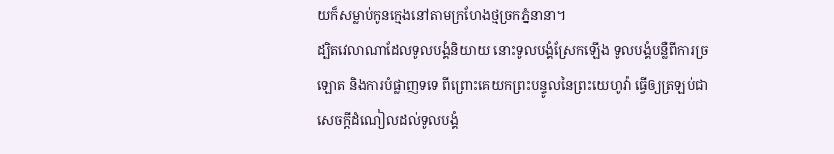យក៏សម្លាប់កូនក្មេងនៅតាមក្រហែងថ្មច្រកភ្នំនានា។
ដ្បិតវេលាណាដែលទូលបង្គំនិយាយ នោះទូលបង្គំស្រែកឡើង ទូលបង្គំបន្លឺពីការច្រឡោត និងការបំផ្លាញទទេ ពីព្រោះគេយកព្រះបន្ទូលនៃព្រះយេហូវ៉ា ធ្វើឲ្យត្រឡប់ជាសេចក្ដីដំណៀលដល់ទូលបង្គំ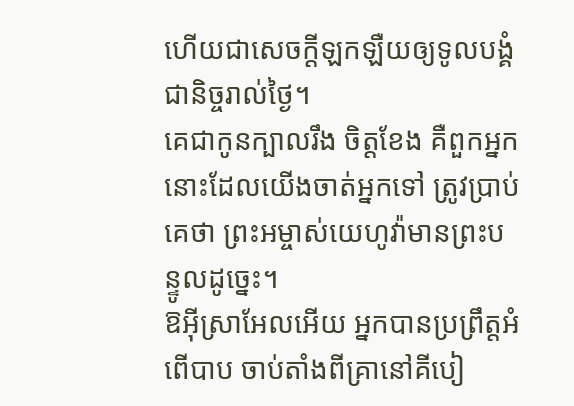ហើយជាសេចក្ដីឡកឡឺយឲ្យទូលបង្គំជានិច្ចរាល់ថ្ងៃ។
គេជាកូនក្បាលរឹង ចិត្តខែង គឺពួកអ្នកនោះដែលយើងចាត់អ្នកទៅ ត្រូវប្រាប់គេថា ព្រះអម្ចាស់យេហូវ៉ាមានព្រះបន្ទូលដូច្នេះ។
ឱអ៊ីស្រាអែលអើយ អ្នកបានប្រព្រឹត្តអំពើបាប ចាប់តាំងពីគ្រានៅគីបៀ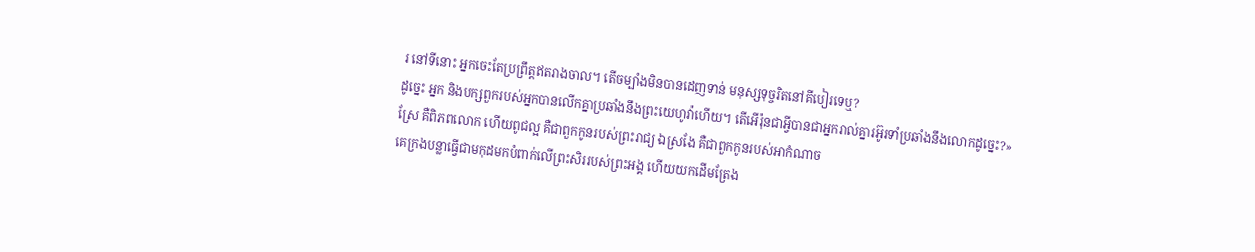រ នៅទីនោះ អ្នកចេះតែប្រព្រឹត្តឥតរាងចាល។ តើចម្បាំងមិនបានដេញទាន់ មនុស្សទុច្ចរិតនៅគីបៀរទេឬ?
ដូច្នេះ អ្នក និងបក្សពួករបស់អ្នកបានលើកគ្នាប្រឆាំងនឹងព្រះយេហូវ៉ាហើយ។ តើអើរ៉ុនជាអ្វីបានជាអ្នករាល់គ្នារអ៊ូរទាំប្រឆាំងនឹងលោកដូច្នេះ?»
ស្រែ គឺពិភពលោក ហើយពូជល្អ គឺជាពួកកូនរបស់ព្រះរាជ្យ ឯស្រងែ គឺជាពួកកូនរបស់អាកំណាច
គេក្រងបន្លាធ្វើជាមកុដមកបំពាក់លើព្រះសិររបស់ព្រះអង្គ ហើយយកដើមត្រែង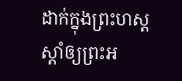ដាក់ក្នុងព្រះហស្តស្តាំឲ្យព្រះអ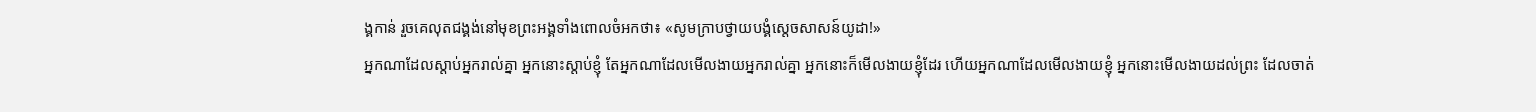ង្គកាន់ រួចគេលុតជង្គង់នៅមុខព្រះអង្គទាំងពោលចំអកថា៖ «សូមក្រាបថ្វាយបង្គំស្តេចសាសន៍យូដា!»
អ្នកណាដែលស្តាប់អ្នករាល់គ្នា អ្នកនោះស្តាប់ខ្ញុំ តែអ្នកណាដែលមើលងាយអ្នករាល់គ្នា អ្នកនោះក៏មើលងាយខ្ញុំដែរ ហើយអ្នកណាដែលមើលងាយខ្ញុំ អ្នកនោះមើលងាយដល់ព្រះ ដែលចាត់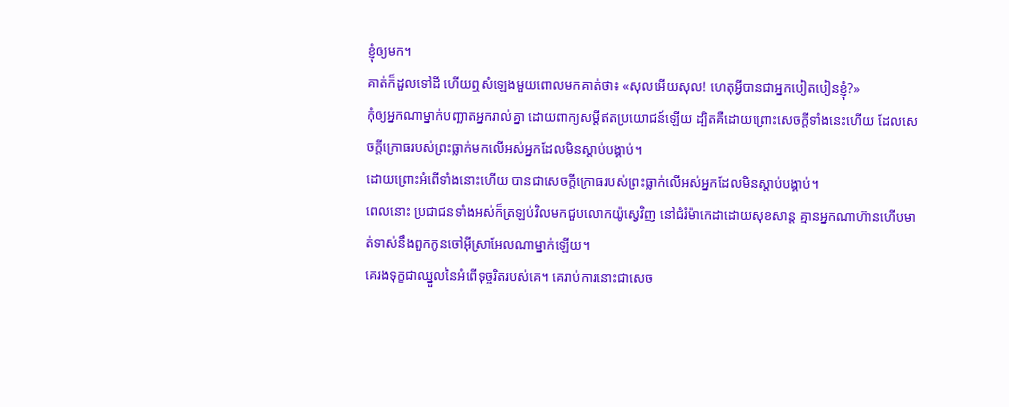ខ្ញុំឲ្យមក។
គាត់ក៏ដួលទៅដី ហើយឮសំឡេងមួយពោលមកគាត់ថា៖ «សុលអើយសុល! ហេតុអ្វីបានជាអ្នកបៀតបៀនខ្ញុំ?»
កុំឲ្យអ្នកណាម្នាក់បញ្ឆាតអ្នករាល់គ្នា ដោយពាក្យសម្ដីឥតប្រយោជន៍ឡើយ ដ្បិតគឺដោយព្រោះសេចក្តីទាំងនេះហើយ ដែលសេចក្តីក្រោធរបស់ព្រះធ្លាក់មកលើអស់អ្នកដែលមិនស្ដាប់បង្គាប់។
ដោយព្រោះអំពើទាំងនោះហើយ បានជាសេចក្តីក្រោធរបស់ព្រះធ្លាក់លើអស់អ្នកដែលមិនស្ដាប់បង្គាប់។
ពេលនោះ ប្រជាជនទាំងអស់ក៏ត្រឡប់វិលមកជួបលោកយ៉ូស្វេវិញ នៅជំរំម៉ាកេដាដោយសុខសាន្ត គ្មានអ្នកណាហ៊ានហើបមាត់ទាស់នឹងពួកកូនចៅអ៊ីស្រាអែលណាម្នាក់ឡើយ។
គេរងទុក្ខជាឈ្នួលនៃអំពើទុច្ចរិតរបស់គេ។ គេរាប់ការនោះជាសេច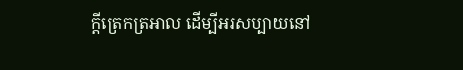ក្ដីត្រេកត្រអាល ដើម្បីអរសប្បាយនៅ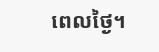ពេលថ្ងៃ។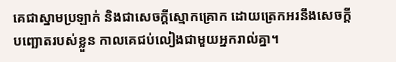គេជាស្នាមប្រឡាក់ និងជាសេចក្ដីស្មោកគ្រោក ដោយត្រេកអរនឹងសេចក្ដីបញ្ឆោតរបស់ខ្លួន កាលគេជប់លៀងជាមួយអ្នករាល់គ្នា។